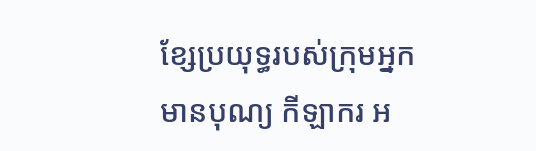ខ្សែប្រយុទ្ធរបស់ក្រុមអ្នកមានបុណ្យ កីឡាករ អ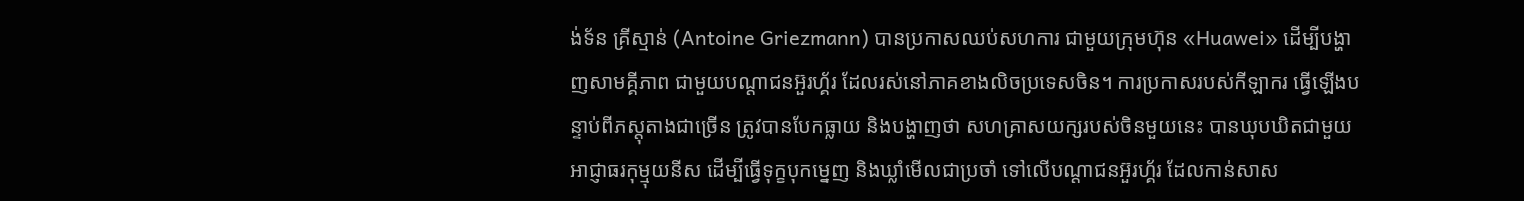ង់ទ័ន គ្រីស្មាន់ (Antoine Griezmann) បានប្រកាសឈប់សហការ ជាមួយក្រុមហ៊ុន «Huawei» ដើម្បីបង្ហាញសាមគ្គីភាព ជាមួយបណ្ដាជនអ៊ួរហ្គ័រ ដែលរស់នៅភាគខាងលិចប្រទេសចិន។ ការប្រកាសរបស់កីឡាករ ធ្វើឡើងបន្ទាប់ពីភស្ដុតាងជាច្រើន ត្រូវបានបែកធ្លាយ និងបង្ហាញថា សហគ្រាសយក្សរបស់ចិនមួយនេះ បានឃុបឃិតជាមួយអាជ្ញាធរកុម្មុយនីស ដើម្បីធ្វើទុក្ខបុកម្នេញ និងឃ្លាំមើលជាប្រចាំ ទៅលើបណ្ដាជនអ៊ួរហ្គ័រ ដែលកាន់សាស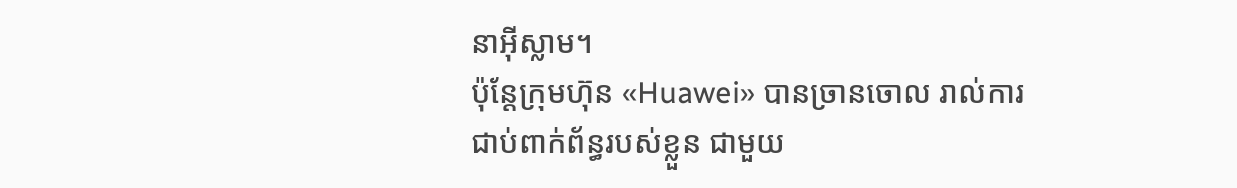នាអ៊ីស្លាម។
ប៉ុន្តែក្រុមហ៊ុន «Huawei» បានច្រានចោល រាល់ការជាប់ពាក់ព័ន្ធរបស់ខ្លួន ជាមួយ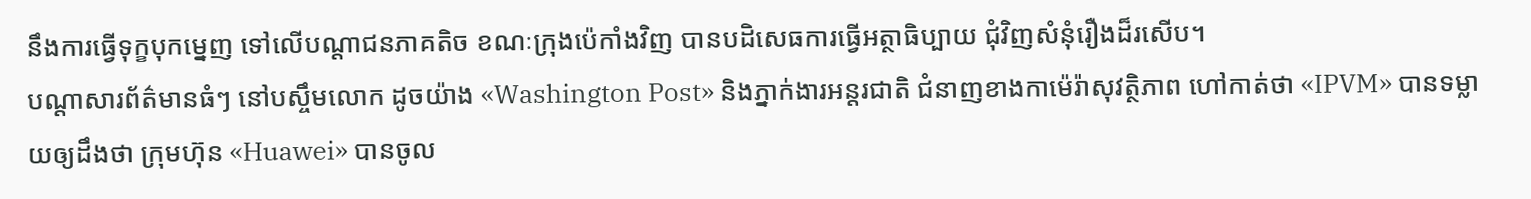នឹងការធ្វើទុក្ខបុកម្នេញ ទៅលើបណ្ដាជនភាគតិច ខណៈក្រុងប៉េកាំងវិញ បានបដិសេធការធ្វើអត្ថាធិប្បាយ ជុំវិញសំនុំរឿងដ៏រសើប។
បណ្ដាសារព័ត៌មានធំៗ នៅបស្ចឹមលោក ដូចយ៉ាង «Washington Post» និងភ្នាក់ងារអន្តរជាតិ ជំនាញខាងកាម៉េរ៉ាសុវត្ថិភាព ហៅកាត់ថា «IPVM» បានទម្លាយឲ្យដឹងថា ក្រុមហ៊ុន «Huawei» បានចូល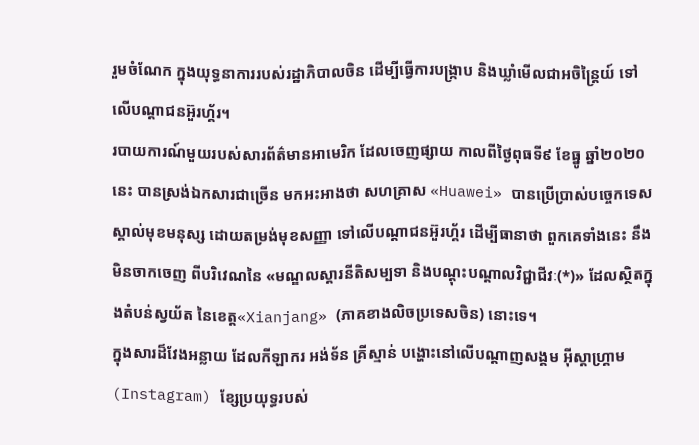រួមចំណែក ក្នុងយុទ្ធនាការរបស់រដ្ឋាភិបាលចិន ដើម្បីធ្វើការបង្ក្រាប និងឃ្លាំមើលជាអចិន្ត្រៃយ៍ ទៅលើបណ្ដាជនអ៊ួរហ្គ័រ។
របាយការណ៍មួយរបស់សារព័ត៌មានអាមេរិក ដែលចេញផ្សាយ កាលពីថ្ងៃពុធទី៩ ខែធ្នូ ឆ្នាំ២០២០នេះ បានស្រង់ឯកសារជាច្រើន មកអះអាងថា សហគ្រាស «Huawei» បានប្រើប្រាស់បច្ចេកទេសស្គាល់មុខមនុស្ស ដោយតម្រង់មុខសញ្ញា ទៅលើបណ្ដាជនអ៊ួរហ្គ័រ ដើម្បីធានាថា ពួកគេទាំងនេះ នឹងមិនចាកចេញ ពីបរិវេណនៃ «មណ្ឌលស្ដារនីតិសម្បទា និងបណ្ដុះបណ្ដាលវិជ្ជាជីវៈ(*)» ដែលស្ថិតក្នុងតំបន់ស្វយ័ត នៃខេត្ត«Xianjang» (ភាគខាងលិចប្រទេសចិន) នោះទេ។
ក្នុងសារដ៏វែងអន្លាយ ដែលកីឡាករ អង់ទ័ន គ្រីស្មាន់ បង្ហោះនៅលើបណ្ដាញសង្គម អ៊ីស្តាហ្គ្រាម (Instagram) ខ្សែប្រយុទ្ធរបស់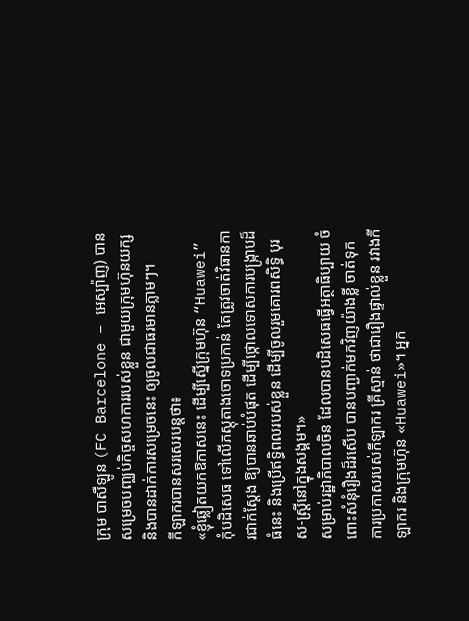ក្រុម បាសឺឡូន (FC Barcelone – អេស្ប៉ាញ) បានសម្រេចបញ្ឈប់កិច្ចសហការរបស់ខ្លួន ជាមួយក្រុមហ៊ុនយក្ស និងបានដាក់ការសម្រេចនេះ ឲ្យចូលជាធរមានភ្លាមៗ។
កីឡាករបានសរសេរបន្តថា៖
«ខ្ញុំឆ្លៀតយកឱកាសនេះ ដើម្បីស្នើក្រុមហ៊ុន “Huawei” កុំបដិសេធ ទៅលើភស្ដុតាងចោទប្រកាន់ តែត្រូវចាត់វិធានការជាក់ស្តែង ឱ្យបានឆាប់បំផុត ដើម្បីថ្កោលទោសការបង្ក្រាបដ៏ធំនេះ និងប្រើឥទ្ធិពលរបស់ខ្លួន ដើម្បីចូលរួមគោរពសិទ្ធិ បុរស-ស្ត្រីនៅក្នុងសង្គម។»
សម្រាប់រដ្ឋាភិបាលចិន ដែលបានបដិសេធធ្វើអត្ថាធិប្បាយ ចំពោះសំនុំរឿងដ៏រសើប បានបញ្ជាក់មកវិញយ៉ាងខ្លី ចាត់ទុកការប្រកាសរបស់កីឡាករ គ្រីស្មាន់ ថាជារឿងផ្ទាល់ខ្លួន រវាងកីឡាករ និងក្រុមហ៊ុន «Huawei»។ អ្នក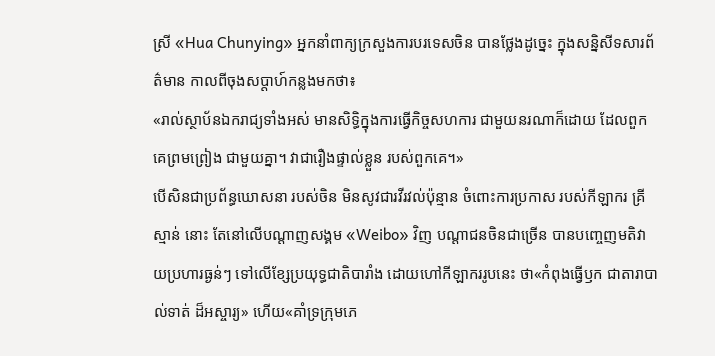ស្រី «Hua Chunying» អ្នកនាំពាក្យក្រសួងការបរទេសចិន បានថ្លែងដូច្នេះ ក្នុងសន្និសីទសារព័ត៌មាន កាលពីចុងសប្ដាហ៍កន្លងមកថា៖
«រាល់ស្ថាប័នឯករាជ្យទាំងអស់ មានសិទ្ធិក្នុងការធ្វើកិច្ចសហការ ជាមួយនរណាក៏ដោយ ដែលពួកគេព្រមព្រៀង ជាមួយគ្នា។ វាជារឿងផ្ទាល់ខ្លួន របស់ពួកគេ។»
បើសិនជាប្រព័ន្ធឃោសនា របស់ចិន មិនសូវជារវីរវល់ប៉ុន្មាន ចំពោះការប្រកាស របស់កីឡាករ គ្រីស្មាន់ នោះ តែនៅលើបណ្ដាញសង្គម «Weibo» វិញ បណ្ដាជនចិនជាច្រើន បានបញ្ចេញមតិវាយប្រហារធ្ងន់ៗ ទៅលើខ្សែប្រយុទ្ធជាតិបារាំង ដោយហៅកីឡាកររូបនេះ ថា«កំពុងធ្វើឫក ជាតារាបាល់ទាត់ ដ៏អស្ចារ្យ» ហើយ«គាំទ្រក្រុមភេ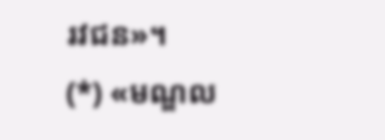រវជន»។
(*) «មណ្ឌល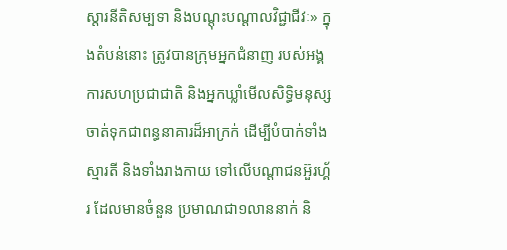ស្ដារនីតិសម្បទា និងបណ្ដុះបណ្ដាលវិជ្ជាជីវៈ» ក្នុងតំបន់នោះ ត្រូវបានក្រុមអ្នកជំនាញ របស់អង្គការសហប្រជាជាតិ និងអ្នកឃ្លាំមើលសិទ្ធិមនុស្ស ចាត់ទុកជាពន្ធនាគារដ៏អាក្រក់ ដើម្បីបំបាក់ទាំងស្មារតី និងទាំងរាងកាយ ទៅលើបណ្ដាជនអ៊ួរហ្គ័រ ដែលមានចំនួន ប្រមាណជា១លាននាក់ និ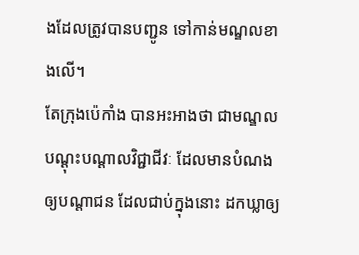ងដែលត្រូវបានបញ្ជូន ទៅកាន់មណ្ឌលខាងលើ។
តែក្រុងប៉េកាំង បានអះអាងថា ជាមណ្ឌលបណ្ដុះបណ្ដាលវិជ្ជាជីវៈ ដែលមានបំណងឲ្យបណ្ដាជន ដែលជាប់ក្នុងនោះ ដកឃ្លាឲ្យ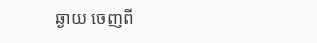ឆ្ងាយ ចេញពី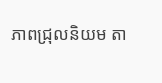ភាពជ្រុលនិយម តា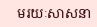មរយៈសាសនា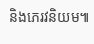និងភេរវនិយម៕